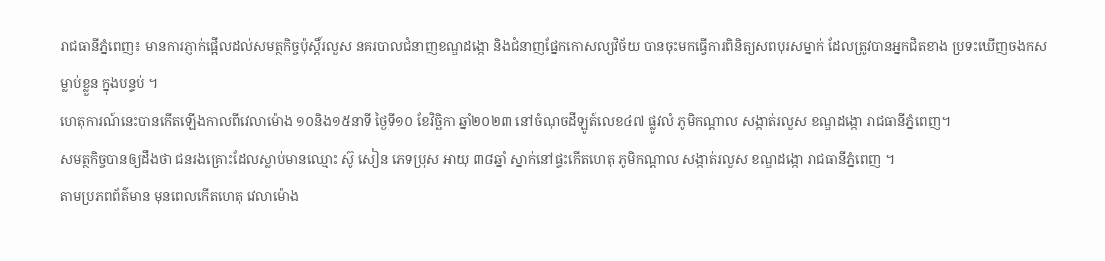រាជធានីភ្នំពេញ៖ មានការភ្ញាក់ផ្អើលដល់សមត្ថកិច្ចប៉ុស្តិ៍រលួស នគរបាលជំនាញខណ្ឌដង្កោ និងជំនាញផ្នែកកោសល្យវិច័យ បានចុះមកធ្វើការពិនិត្យសពបុរសម្នាក់ ដែលត្រូវបានអ្នកជិតខាង ប្រទះឃើញចងកសម្លាប់ខ្លួន ក្នុងបន្ទប់ ។
ហេតុការណ៍នេះបានកើតឡើងកាលពីវេលាម៉ោង ១០និង១៥នាទី ថ្ងៃទី១០ ខែវិច្ឆិកា ឆ្នាំ២០២៣ នៅចំណុចដីឡូត៍លេខ៤៧ ផ្លូវលំ ភូមិកណ្ដាល សង្កាត់រលួស ខណ្ឌដង្កោ រាជធានីភ្នំពេញ។
សមត្ថកិច្ចបានឲ្យដឹងថា ជនរងគ្រោះដែលស្លាប់មានឈ្មោះ ស៊ូ សៀន ភេទប្រុស អាយុ ៣៨ឆ្នាំ ស្នាក់នៅផ្ទះកើតហេតុ ភូមិកណ្ដាល សង្កាត់រលួស ខណ្ឌដង្កោ រាជធានីភ្នំពេញ ។
តាមប្រភពព័ត៌មាន មុនពេលកើតហេតុ វេលាម៉ោង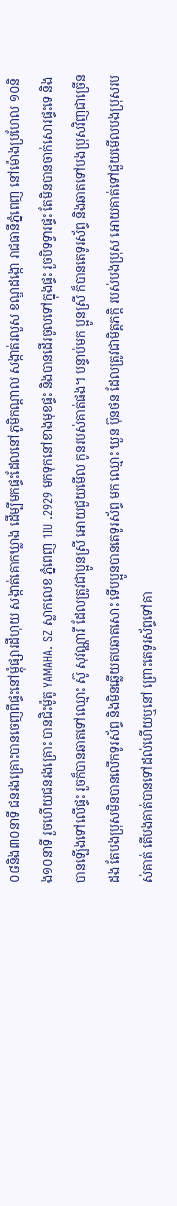០៨និង៣០នាទី ជនរងគ្រោះបានចេញពីផ្ទះនៅម្តុំផ្សារដីហុយ សង្កាត់គោកឃ្លាង ដើម្បីមកផ្ទះដែលនៅភូមិកណ្តាល សង្កាត់រលួស ខណ្ឌដង្កោ រាជធានីភ្នំពេញ នៅម៉ោងប្រហែល ១០និង១០នាទី រួចហើយជនរងគ្រោះ បានជិះម៉ូតូ YAMAHA. SZ ស្លាកលេខ ភ្នំពេញ 1IU .2929 មកទុកនៅខាងមុខផ្ទះ និងបានដើរចូលទៅក្នុងផ្ទះ រួចបិទទ្វារផ្ទះ តែមិនបានចាក់សោរផ្ទះទេ និងបានឡើងទៅលើផ្ទះ រួចក៏បានឆាតទៅឈ្មោះ ស៊ូ សុវណ្ណារី ដែលត្រូវជាប្អូនស្រី អោយជួយមើល កូនរបស់គាត់ផង។ បន្ទាប់មក ប្អូនស្រី ក៏បានតេទូរស័ព្ទ និងឆាតទៅបងប្រុសវិញជាច្រើនដង តែបងប្រុសមិនបានលើកទូរស័ព្ទ និងមិនឆ្លើយតបឆាតសោះ ទើបប្អូនបានតេទូរស័ព្ទ មក ឈ្មោះ ឃួន ប៊ុនថន ដែលត្រូវជាមិត្តភក្តិ របស់បងប្រុស អោយគាត់ទៅជួយមើលបងប្រុសរបស់គាត់ តើបងគាត់បានទៅដល់ហើយឬនៅ ព្រោះតេទូរស័ព្ទទៅគា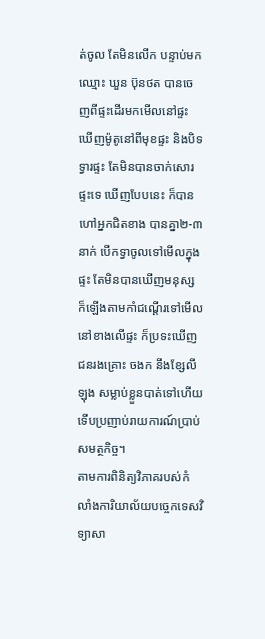ត់ចូល តែមិនលើក បន្ទាប់មកឈ្មោះ ឃួន ប៊ុនថត បានចេញពីផ្ទះដើរមកមើលនៅផ្ទះ ឃើញម៉ូតូនៅពីមុខផ្ទះ និងបិទទ្វារផ្ទះ តែមិនបានចាក់សោរផ្ទះទេ ឃើញបែបនេះ ក៏បានហៅអ្នកជិតខាង បានគ្នា២-៣នាក់ បើកទ្វាចូលទៅមើលក្នុងផ្ទះ តែមិនបានឃើញមនុស្ស ក៏ឡើងតាមកាំជណ្តើរទៅមើល នៅខាងលើផ្ទះ ក៏ប្រទះឃើញជនរងគ្រោះ ចងក នឹងខ្សែលីឡុង សម្លាប់ខ្លួនបាត់ទៅហើយ ទើបប្រញាប់រាយការណ៍ប្រាប់សមត្ថកិច្ច។
តាមការពិនិត្យវិភាគរបស់កំលាំងការិយាល័យបច្ចេកទេសវិទ្យាសា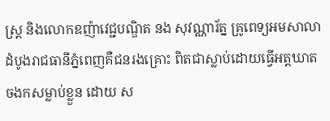ស្រ្ត និងលោកឧញ៉ាវេជ្ជបណ្ឌិត នង សុវណ្ណារ័ត្ន គ្រូពេទ្យអមសាលាដំបូងរាជធានីភ្នំពេញគឺជនរងគ្រោះ ពិតជាស្លាប់ដោយធ្វើអត្តឃាតចងកសម្លាប់ខ្លួន ដោយ ស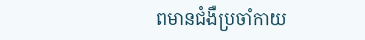ពមានជំងឺប្រចាំកាយ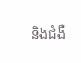និងជំងឺ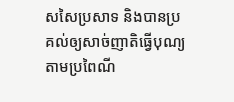សសៃប្រសាទ និងបានប្រគល់ឲ្យសាច់ញាតិធ្វើបុណ្យតាមប្រពៃណី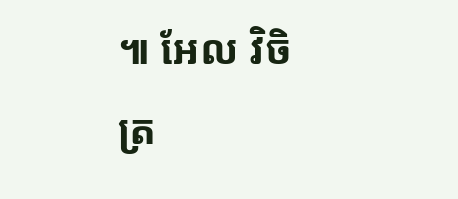៕ អែល វិចិត្រ